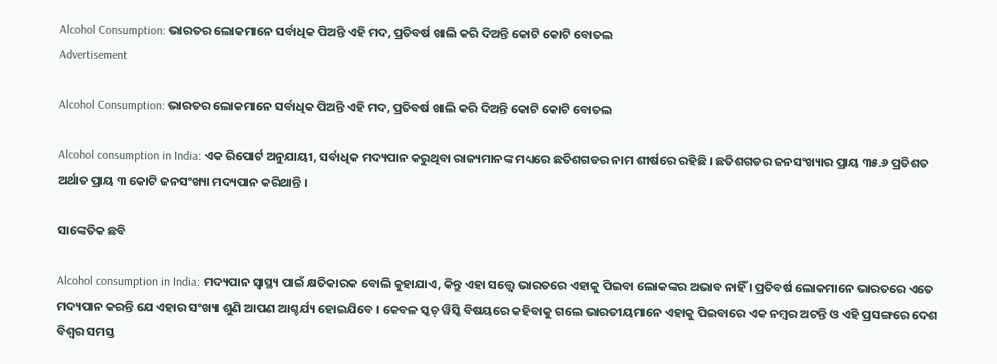Alcohol Consumption: ଭାରତର ଲୋକମାନେ ସର୍ବାଧିକ ପିଅନ୍ତି ଏହି ମଦ, ପ୍ରତିବର୍ଷ ଖାଲି କରି ଦିଅନ୍ତି କୋଟି କୋଟି ବୋତଲ
Advertisement

Alcohol Consumption: ଭାରତର ଲୋକମାନେ ସର୍ବାଧିକ ପିଅନ୍ତି ଏହି ମଦ, ପ୍ରତିବର୍ଷ ଖାଲି କରି ଦିଅନ୍ତି କୋଟି କୋଟି ବୋତଲ

Alcohol consumption in India: ଏକ ରିପୋର୍ଟ ଅନୁଯାୟୀ, ସର୍ବାଧିକ ମଦ୍ୟପାନ କରୁଥିବା ରାଜ୍ୟମାନଙ୍କ ମଧ୍ୟରେ ଛତିଶଗଡର ନାମ ଶୀର୍ଷରେ ରହିଛି । ଛତିଶଗଡର ଜନସଂଖ୍ୟାର ପ୍ରାୟ ୩୫.୬ ପ୍ରତିଶତ ଅର୍ଥାତ ପ୍ରାୟ ୩ କୋଟି ଜନସଂଖ୍ୟା ମଦ୍ୟପାନ କରିଥାନ୍ତି ।

ସାଙ୍କେତିକ ଛବି

Alcohol consumption in India: ମଦ୍ୟପାନ ସ୍ୱାସ୍ଥ୍ୟ ପାଇଁ କ୍ଷତିକାରକ ବୋଲି କୁହାଯାଏ, କିନ୍ତୁ ଏହା ସତ୍ତ୍ୱେ ଭାରତରେ ଏହାକୁ ପିଇବା ଲୋକଙ୍କର ଅଭାବ ନାହିଁ । ପ୍ରତିବର୍ଷ ଲୋକମାନେ ଭାରତରେ ଏତେ ମଦ୍ୟପାନ କରନ୍ତି ଯେ ଏହାର ସଂଖ୍ୟା ଶୁଣି ଆପଣ ଆଶ୍ଚର୍ଯ୍ୟ ହୋଇଯିବେ । କେବଳ ସ୍କଚ୍ ୱିସ୍କି ବିଷୟରେ କହିବାକୁ ଗଲେ ଭାରତୀୟମାନେ ଏହାକୁ ପିଇବାରେ ଏକ ନମ୍ବର ଅଟନ୍ତି ଓ ଏହି ପ୍ରସଙ୍ଗରେ ଦେଶ ବିଶ୍ୱର ସମସ୍ତ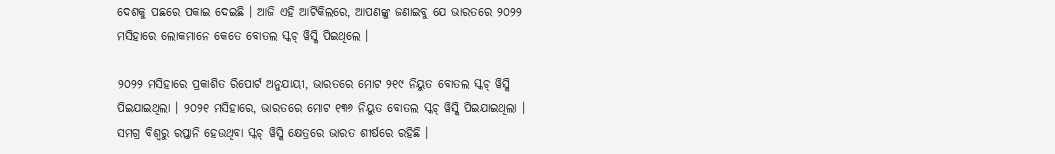ଦେଶକୁ ପଛରେ ପକାଇ ଦେଇଛି । ଆଜି ଏହି ଆର୍ଟିକିଲରେ, ଆପଣଙ୍କୁ ଜଣାଇବୁ ଯେ ଭାରତରେ ୨୦୨୨ ମସିହାରେ ଲୋକମାନେ କେତେ ବୋତଲ ସ୍କଚ୍ ୱିସ୍କି ପିଇଥିଲେ ।

୨୦୨୨ ମସିହାରେ ପ୍ରକାଶିତ ରିପୋର୍ଟ ଅନୁଯାୟୀ, ଭାରତରେ ମୋଟ ୨୧୯ ନିୟୁତ ବୋତଲ ସ୍କଚ୍ ୱିସ୍କି ପିଇଯାଇଥିଲା । ୨୦୨୧ ମସିହାରେ, ଭାରତରେ ମୋଟ ୧୩୬ ନିୟୁତ ବୋତଲ ସ୍କଚ୍ ୱିସ୍କି ପିଇଯାଇଥିଲା । ସମଗ୍ର ବିଶ୍ୱରୁ ରପ୍ତାନି ହେଉଥିବା ସ୍କଚ୍ ୱିସ୍କି କ୍ଷେତ୍ରରେ ଭାରତ ଶୀର୍ଷରେ ରହିଛି ।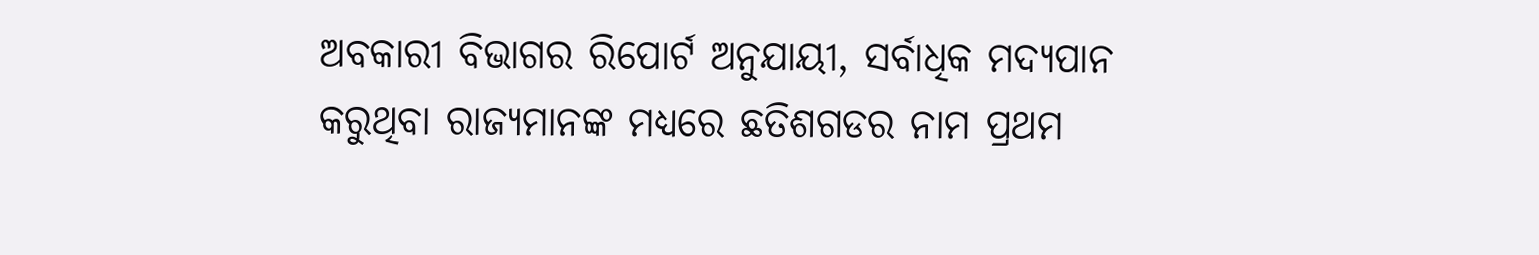ଅବକାରୀ ବିଭାଗର ରିପୋର୍ଟ ଅନୁଯାୟୀ, ସର୍ବାଧିକ ମଦ୍ୟପାନ କରୁଥିବା ରାଜ୍ୟମାନଙ୍କ ମଧ୍ୟରେ ଛତିଶଗଡର ନାମ ପ୍ରଥମ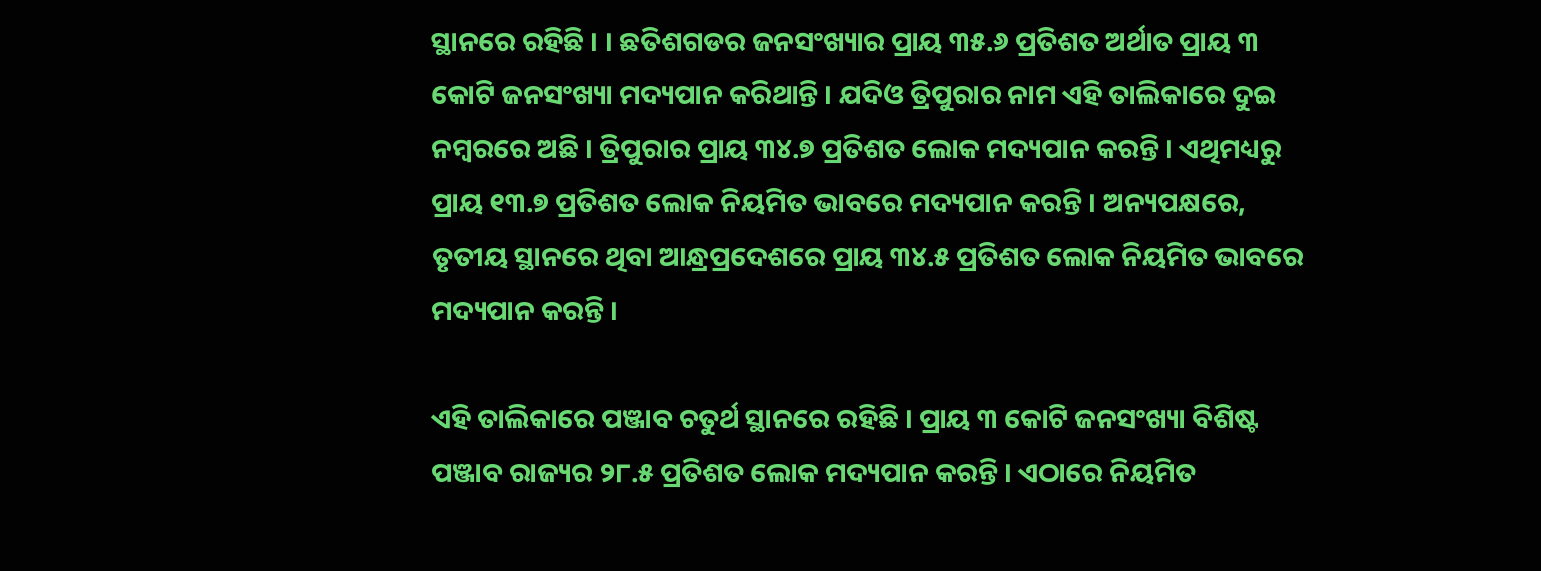ସ୍ଥାନରେ ରହିଛି । । ଛତିଶଗଡର ଜନସଂଖ୍ୟାର ପ୍ରାୟ ୩୫.୬ ପ୍ରତିଶତ ଅର୍ଥାତ ପ୍ରାୟ ୩ କୋଟି ଜନସଂଖ୍ୟା ମଦ୍ୟପାନ କରିଥାନ୍ତି । ଯଦିଓ ତ୍ରିପୁରାର ନାମ ଏହି ତାଲିକାରେ ଦୁଇ ନମ୍ବରରେ ଅଛି । ତ୍ରିପୁରାର ପ୍ରାୟ ୩୪.୭ ପ୍ରତିଶତ ଲୋକ ମଦ୍ୟପାନ କରନ୍ତି । ଏଥିମଧ୍ୟରୁ ପ୍ରାୟ ୧୩.୭ ପ୍ରତିଶତ ଲୋକ ନିୟମିତ ଭାବରେ ମଦ୍ୟପାନ କରନ୍ତି । ଅନ୍ୟପକ୍ଷରେ, ତୃତୀୟ ସ୍ଥାନରେ ଥିବା ଆନ୍ଧ୍ରପ୍ରଦେଶରେ ପ୍ରାୟ ୩୪.୫ ପ୍ରତିଶତ ଲୋକ ନିୟମିତ ଭାବରେ ମଦ୍ୟପାନ କରନ୍ତି ।

ଏହି ତାଲିକାରେ ପଞ୍ଜାବ ଚତୁର୍ଥ ସ୍ଥାନରେ ରହିଛି । ପ୍ରାୟ ୩ କୋଟି ଜନସଂଖ୍ୟା ବିଶିଷ୍ଟ ପଞ୍ଜାବ ରାଜ୍ୟର ୨୮.୫ ପ୍ରତିଶତ ଲୋକ ମଦ୍ୟପାନ କରନ୍ତି । ଏଠାରେ ନିୟମିତ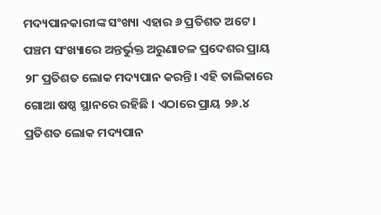ମଦ୍ୟପାନକାରୀଙ୍କ ସଂଖ୍ୟା ଏହାର ୬ ପ୍ରତିଶତ ଅଟେ । ପଞ୍ଚମ ସଂଖ୍ୟାରେ ଅନ୍ତର୍ଭୁକ୍ତ ଅରୁଣାଚଳ ପ୍ରଦେଶର ପ୍ରାୟ ୨୮ ପ୍ରତିଶତ ଲୋକ ମଦ୍ୟପାନ କରନ୍ତି। ଏହି ତାଲିକାରେ ଗୋଆ ଷଷ୍ଠ ସ୍ଥାନରେ ରହିଛି । ଏଠାରେ ପ୍ରାୟ ୨୬.୪ ପ୍ରତିଶତ ଲୋକ ମଦ୍ୟପାନ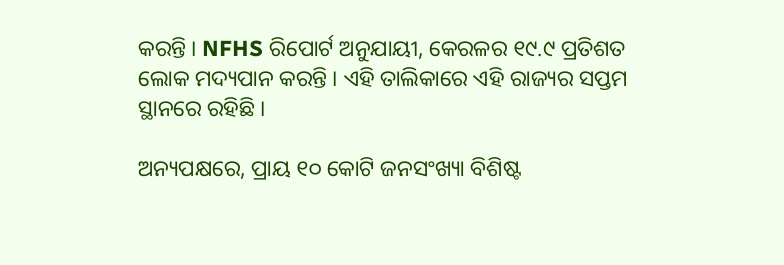କରନ୍ତି । NFHS ରିପୋର୍ଟ ଅନୁଯାୟୀ, କେରଳର ୧୯.୯ ପ୍ରତିଶତ ଲୋକ ମଦ୍ୟପାନ କରନ୍ତି । ଏହି ତାଲିକାରେ ଏହି ରାଜ୍ୟର ସପ୍ତମ ସ୍ଥାନରେ ରହିଛି ।

ଅନ୍ୟପକ୍ଷରେ, ପ୍ରାୟ ୧୦ କୋଟି ଜନସଂଖ୍ୟା ବିଶିଷ୍ଟ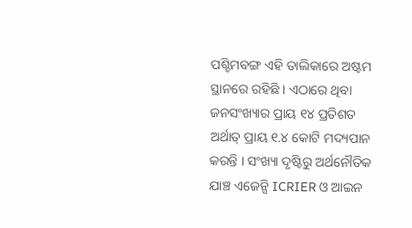ପଶ୍ଚିମବଙ୍ଗ ଏହି ତାଲିକାରେ ଅଷ୍ଟମ ସ୍ଥାନରେ ରହିଛି । ଏଠାରେ ଥିବା ଜନସଂଖ୍ୟାର ପ୍ରାୟ ୧୪ ପ୍ରତିଶତ ଅର୍ଥାତ୍ ପ୍ରାୟ ୧.୪ କୋଟି ମଦ୍ୟପାନ କରନ୍ତି । ସଂଖ୍ୟା ଦୃଷ୍ଟିରୁ ଅର୍ଥନୌତିକ ଯାଞ୍ଚ ଏଜେନ୍ସି ICRIER ଓ ଆଇନ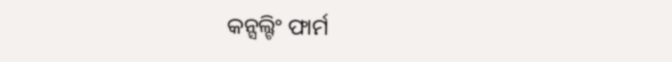କନ୍ସଲ୍ଟିଂ ଫାର୍ମ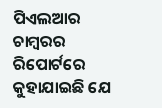ପିଏଲଆର ଚାମ୍ବରର ରିପୋର୍ଟରେ କୁହାଯାଇଛି ଯେ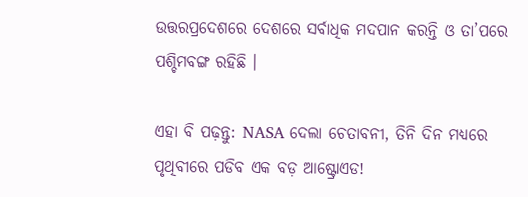ଉତ୍ତରପ୍ରଦେଶରେ ଦେଶରେ ସର୍ବାଧିକ ମଦପାନ କରନ୍ତି ଓ ତା’ପରେ ପଶ୍ଚିମବଙ୍ଗ ରହିଛି ।

ଏହା ବି ପଢ଼ନ୍ତୁ: NASA ଦେଲା ଚେତାବନୀ, ତିନି ଦିନ ମଧ୍ୟରେ ପୃଥିବୀରେ ପଡିବ ଏକ ବଡ଼ ଆଷ୍ଟ୍ରୋଏଡ!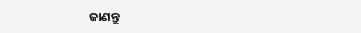ଜାଣନ୍ତୁ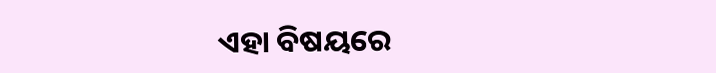ଏହା ବିଷୟରେ